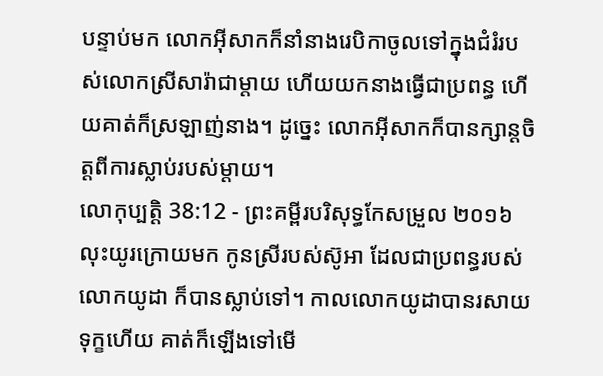បន្ទាប់មក លោកអ៊ីសាកក៏នាំនាងរេបិកាចូលទៅក្នុងជំរំរបស់លោកស្រីសារ៉ាជាម្តាយ ហើយយកនាងធ្វើជាប្រពន្ធ ហើយគាត់ក៏ស្រឡាញ់នាង។ ដូច្នេះ លោកអ៊ីសាកក៏បានក្សាន្តចិត្តពីការស្លាប់របស់ម្តាយ។
លោកុប្បត្តិ 38:12 - ព្រះគម្ពីរបរិសុទ្ធកែសម្រួល ២០១៦ លុះយូរក្រោយមក កូនស្រីរបស់ស៊ូអា ដែលជាប្រពន្ធរបស់លោកយូដា ក៏បានស្លាប់ទៅ។ កាលលោកយូដាបានរសាយទុក្ខហើយ គាត់ក៏ឡើងទៅមើ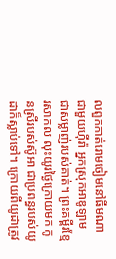លពួកកាត់រោមចៀមនៅធីមណាជាមួយហ៊ីរ៉ា អ្នកស្រុកអាឌូឡាម ជាសម្លាញ់របស់គាត់។ ព្រះគម្ពីរខ្មែរសាកល លុះយូរថ្ងៃក្រោយមក កូនស្រីរបស់ស៊ូអា ជាប្រពន្ធរបស់យូដាក៏ស្លាប់ទៅ។ ក្រោយពីយូដាត្រូវ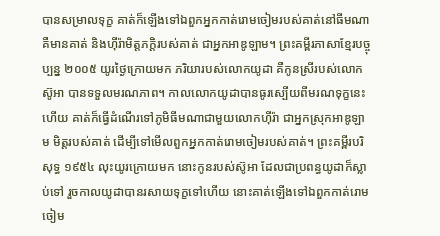បានសម្រាលទុក្ខ គាត់ក៏ឡើងទៅឯពួកអ្នកកាត់រោមចៀមរបស់គាត់នៅធីមណា គឺមានគាត់ និងហ៊ីរ៉ាមិត្តភក្ដិរបស់គាត់ ជាអ្នកអាឌូឡាម។ ព្រះគម្ពីរភាសាខ្មែរបច្ចុប្បន្ន ២០០៥ យូរថ្ងៃក្រោយមក ភរិយារបស់លោកយូដា គឺកូនស្រីរបស់លោកស៊ូអា បានទទួលមរណភាព។ កាលលោកយូដាបានធូរស្បើយពីមរណទុក្ខនេះហើយ គាត់ក៏ធ្វើដំណើរទៅភូមិធីមណាជាមួយលោកហ៊ីរ៉ា ជាអ្នកស្រុកអាឌូឡាម មិត្តរបស់គាត់ ដើម្បីទៅមើលពួកអ្នកកាត់រោមចៀមរបស់គាត់។ ព្រះគម្ពីរបរិសុទ្ធ ១៩៥៤ លុះយូរក្រោយមក នោះកូនរបស់ស៊ូអា ដែលជាប្រពន្ធយូដាក៏ស្លាប់ទៅ រួចកាលយូដាបានរសាយទុក្ខទៅហើយ នោះគាត់ឡើងទៅឯពួកកាត់រោមចៀម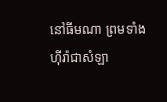នៅធីមណា ព្រមទាំងហ៊ីរ៉ាជាសំឡា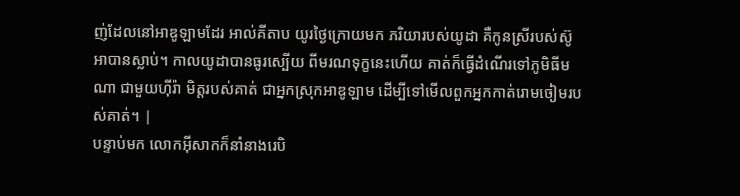ញ់ដែលនៅអាឌូឡាមដែរ អាល់គីតាប យូរថ្ងៃក្រោយមក ភរិយារបស់យូដា គឺកូនស្រីរបស់ស៊ូអាបានស្លាប់។ កាលយូដាបានធូរស្បើយ ពីមរណទុក្ខនេះហើយ គាត់ក៏ធ្វើដំណើរទៅភូមិធីមណា ជាមួយហ៊ីរ៉ា មិត្តរបស់គាត់ ជាអ្នកស្រុកអាឌូឡាម ដើម្បីទៅមើលពួកអ្នកកាត់រោមចៀមរបស់គាត់។ |
បន្ទាប់មក លោកអ៊ីសាកក៏នាំនាងរេបិ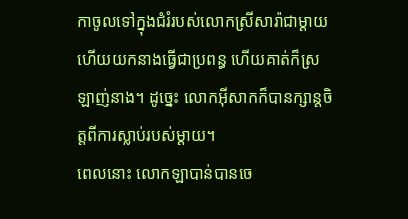កាចូលទៅក្នុងជំរំរបស់លោកស្រីសារ៉ាជាម្តាយ ហើយយកនាងធ្វើជាប្រពន្ធ ហើយគាត់ក៏ស្រឡាញ់នាង។ ដូច្នេះ លោកអ៊ីសាកក៏បានក្សាន្តចិត្តពីការស្លាប់របស់ម្តាយ។
ពេលនោះ លោកឡាបាន់បានចេ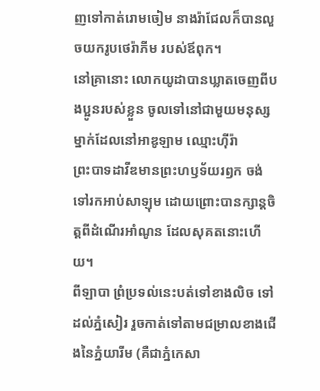ញទៅកាត់រោមចៀម នាងរ៉ាជែលក៏បានលួចយករូបថេរ៉ាភីម របស់ឪពុក។
នៅគ្រានោះ លោកយូដាបានឃ្លាតចេញពីបងប្អូនរបស់ខ្លួន ចូលទៅនៅជាមួយមនុស្សម្នាក់ដែលនៅអាឌូឡាម ឈ្មោះហ៊ីរ៉ា
ព្រះបាទដាវីឌមានព្រះហឫទ័យរឭក ចង់ទៅរកអាប់សាឡុម ដោយព្រោះបានក្សាន្តចិត្តពីដំណើរអាំណូន ដែលសុគតនោះហើយ។
ពីឡាបា ព្រំប្រទល់នេះបត់ទៅខាងលិច ទៅដល់ភ្នំសៀរ រួចកាត់ទៅតាមជម្រាលខាងជើងនៃភ្នំយារីម (គឺជាភ្នំកេសា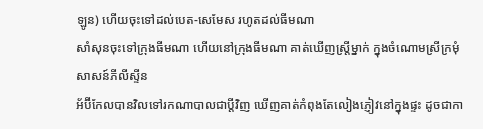ឡូន) ហើយចុះទៅដល់បេត-សេមែស រហូតដល់ធីមណា
សាំសុនចុះទៅក្រុងធីមណា ហើយនៅក្រុងធីមណា គាត់ឃើញស្ត្រីម្នាក់ ក្នុងចំណោមស្រីក្រមុំសាសន៍ភីលីស្ទីន
អ័ប៊ីកែលបានវិលទៅរកណាបាលជាប្តីវិញ ឃើញគាត់កំពុងតែលៀងភ្ញៀវនៅក្នុងផ្ទះ ដូចជាកា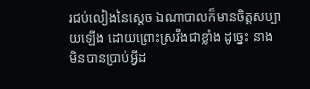រជប់លៀងនៃស្តេច ឯណាបាលក៏មានចិត្តសប្បាយឡើង ដោយព្រោះស្រវឹងជាខ្លាំង ដូច្នេះ នាងមិនបានប្រាប់អ្វីដ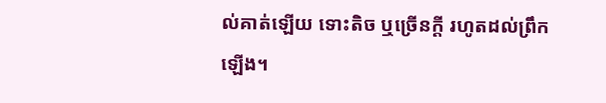ល់គាត់ឡើយ ទោះតិច ឬច្រើនក្តី រហូតដល់ព្រឹកឡើង។